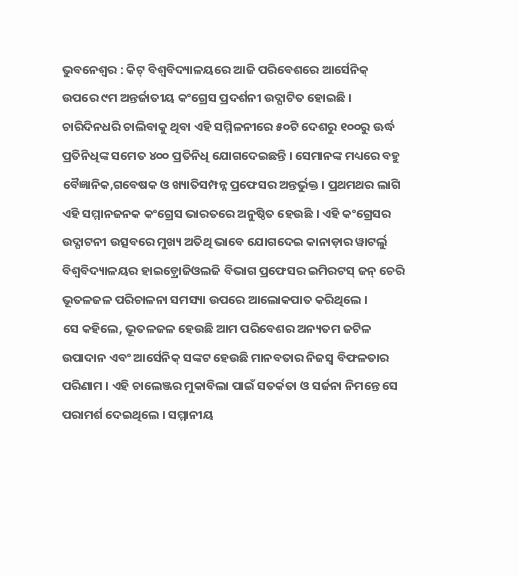ଭୁବନେଶ୍ୱର : କିଟ୍ ବିଶ୍ୱବିଦ୍ୟାଳୟରେ ଆଜି ପରିବେଶରେ ଆର୍ସେନିକ୍ ଉପରେ ୯ମ ଅନ୍ତର୍ଜାତୀୟ କଂଗ୍ରେସ ପ୍ରଦର୍ଶନୀ ଉଦ୍ଘାଟିତ ହୋଇଛି । ଚାରିଦିନଧରି ଚାଲିବାକୁ ଥିବା ଏହି ସମ୍ମିଳନୀରେ ୫୦ଟି ଦେଶରୁ ୧୦୦ରୁ ଊର୍ଦ୍ଧ ପ୍ରତିନିଧିଙ୍କ ସମେତ ୪୦୦ ପ୍ରତିନିଧି ଯୋଗଦେଇଛନ୍ତି । ସେମାନଙ୍କ ମଧ୍ୟରେ ବହୁ ବୈଜ୍ଞାନିକ,ଗବେଷକ ଓ ଖ୍ୟାତିସମ୍ପନ୍ନ ପ୍ରଫେସର ଅନ୍ତର୍ଭୁକ୍ତ । ପ୍ରଥମଥର ଲାଗି ଏହି ସମ୍ମାନଜନକ କଂଗ୍ରେସ ଭାରତରେ ଅନୁଷ୍ଠିତ ହେଉଛି । ଏହି କଂଗ୍ରେସର ଉଦ୍ଘାଟନୀ ଉତ୍ସବରେ ମୁଖ୍ୟ ଅତିଥି ଭାବେ ଯୋଗଦେଇ କାନାଡ଼ାର ୱାଟର୍ଲୁ ବିଶ୍ୱବିଦ୍ୟାଳୟର ହାଇଡ଼୍ରୋଜିଓଲଜି ବିଭାଗ ପ୍ରଫେସର ଇମିରଟସ୍ ଜନ୍ ଚେରି ଭୂତଳଜଳ ପରିଚାଳନା ସମସ୍ୟା ଉପରେ ଆଲୋକପାତ କରିଥିଲେ ।
ସେ କହିଲେ, ଭୂତଳଜଳ ହେଉଛି ଆମ ପରିବେଶର ଅନ୍ୟତମ ଜଟିଳ ଉପାଦାନ ଏବଂ ଆର୍ସେନିକ୍ ସଙ୍କଟ ହେଉଛି ମାନବତାର ନିଜସ୍ୱ ବିଫଳତାର ପରିଣାମ । ଏହି ଚାଲେଞ୍ଜର ମୁକାବିଲା ପାଇଁ ସତର୍କତା ଓ ସର୍ଜନା ନିମନ୍ତେ ସେ ପରାମର୍ଶ ଦେଇଥିଲେ । ସମ୍ମାନୀୟ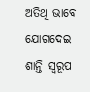ଅତିଥି ଭାବେ ଯୋଗଦେଇ ଶାନ୍ତି ସ୍ୱରୂପ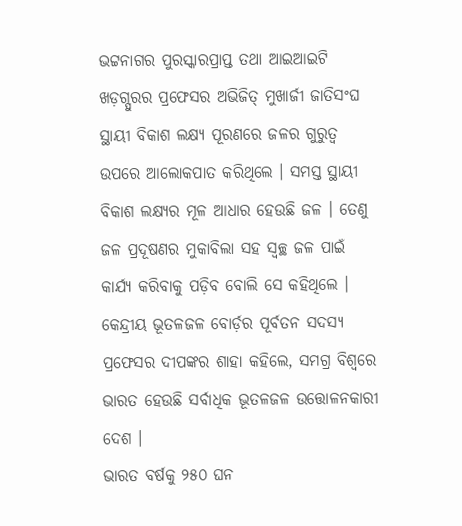ଭଟ୍ଟନାଗର ପୁରସ୍କାରପ୍ରାପ୍ତ ତଥା ଆଇଆଇଟି ଖଡ଼ଗ୍ପୁରର ପ୍ରଫେସର ଅଭିଜିତ୍ ମୁଖାର୍ଜୀ ଜାତିସଂଘ ସ୍ଥାୟୀ ବିକାଶ ଲକ୍ଷ୍ୟ ପୂରଣରେ ଜଳର ଗୁରୁତ୍ୱ ଉପରେ ଆଲୋକପାତ କରିଥିଲେ । ସମସ୍ତ ସ୍ଥାୟୀ ବିକାଶ ଲକ୍ଷ୍ୟର ମୂଳ ଆଧାର ହେଉଛି ଜଳ । ତେଣୁ ଜଳ ପ୍ରଦୂଷଣର ମୁକାବିଲା ସହ ସ୍ୱଚ୍ଛ ଜଳ ପାଇଁ କାର୍ଯ୍ୟ କରିବାକୁ ପଡ଼ିବ ବୋଲି ସେ କହିଥିଲେ । କେନ୍ଦ୍ରୀୟ ଭୂତଳଜଳ ବୋର୍ଡ଼ର ପୂର୍ବତନ ସଦସ୍ୟ ପ୍ରଫେସର ଦୀପଙ୍କର ଶାହା କହିଲେ, ସମଗ୍ର ବିଶ୍ୱରେ ଭାରତ ହେଉଛି ସର୍ବାଧିକ ଭୂତଳଜଳ ଉତ୍ତୋଳନକାରୀ ଦେଶ ।
ଭାରତ ବର୍ଷକୁ ୨୫୦ ଘନ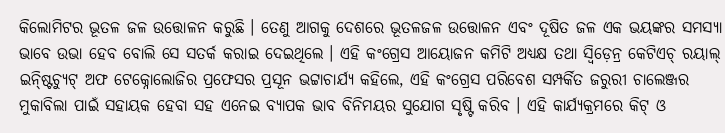କିଲୋମିଟର ଭୂତଳ ଜଳ ଉତ୍ତୋଳନ କରୁଛି । ତେଣୁ ଆଗକୁ ଦେଶରେ ଭୂତଳଜଳ ଉତ୍ତୋଳନ ଏବଂ ଦୂଷିତ ଜଳ ଏକ ଭୟଙ୍କର ସମସ୍ୟା ଭାବେ ଉଭା ହେବ ବୋଲି ସେ ସତର୍କ କରାଇ ଦେଇଥିଲେ । ଏହି କଂଗ୍ରେସ ଆୟୋଜନ କମିଟି ଅଧ୍ୟକ୍ଷ ତଥା ସ୍ୱିଡ଼େନ୍ର କେଟିଏଚ୍ ରୟାଲ୍ ଇନ୍ଷ୍ଟିଚ୍ୟୁଟ୍ ଅଫ ଟେକ୍ନୋଲୋଜିର ପ୍ରଫେସର ପ୍ରସୂନ ଭଟ୍ଟାଚାର୍ଯ୍ୟ କହିଲେ, ଏହି କଂଗ୍ରେସ ପରିବେଶ ସମ୍ପର୍କିତ ଜରୁରୀ ଚାଲେଞ୍ଜର ମୁକାବିଲା ପାଇଁ ସହାୟକ ହେବା ସହ ଏନେଇ ବ୍ୟାପକ ଭାବ ବିନିମୟର ସୁଯୋଗ ସୃଷ୍ଟି କରିବ । ଏହି କାର୍ଯ୍ୟକ୍ରମରେ କିଟ୍ ଓ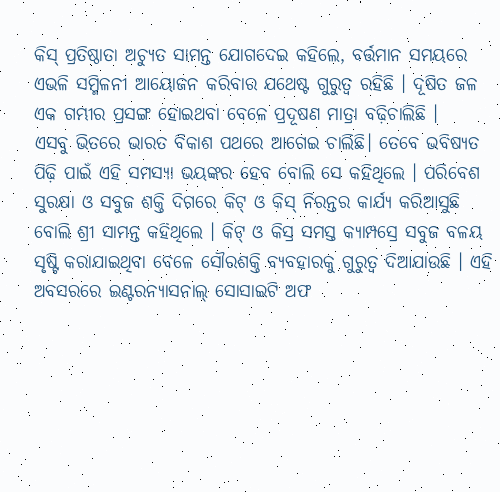କିସ୍ ପ୍ରତିଷ୍ଠାତା ଅଚ୍ୟୁତ ସାମନ୍ତ ଯୋଗଦେଇ କହିଲେ, ବର୍ତ୍ତମାନ ସମୟରେ ଏଭଳି ସମ୍ମିଳନୀ ଆୟୋଜନ କରିବାର ଯଥେଷ୍ଟ ଗୁରୁତ୍ୱ ରହିଛି । ଦୂଷିତ ଜଳ ଏକ ଗମ୍ଭୀର ପ୍ରସଙ୍ଗ ହୋଇଥବା ବେଳେ ପ୍ରଦୂଷଣ ମାତ୍ରା ବଢ଼ିଚାଲିଛି ।
ଏସବୁ ଭିତରେ ଭାରତ ବିକାଶ ପଥରେ ଆଗେଇ ଚାଲିଛି। ତେବେ ଭବିଷ୍ୟତ ପିଢ଼ି ପାଇଁ ଏହି ସମସ୍ୟା ଭୟଙ୍କର ହେବ ବୋଲି ସେ କହିଥିଲେ । ପରିବେଶ ସୁରକ୍ଷା ଓ ସବୁଜ ଶକ୍ତି ଦିଗରେ କିଟ୍ ଓ କିସ୍ ନିରନ୍ତର କାର୍ଯ୍ୟ କରିଆସୁଛି ବୋଲି ଶ୍ରୀ ସାମନ୍ତ କହିଥିଲେ । କିଟ୍ ଓ କିସ୍ର ସମସ୍ତ କ୍ୟାମ୍ପସ୍ରେ ସବୁଜ ବଳୟ ସୃଷ୍ଟି କରାଯାଇଥିବା ବେଳେ ସୌରଶକ୍ତି ବ୍ୟବହାରକୁ ଗୁରୁତ୍ୱ ଦିଆଯାଉଛି । ଏହି ଅବସରରେ ଇଣ୍ଟରନ୍ୟାସନାଲ୍ ସୋସାଇଟି ଅଫ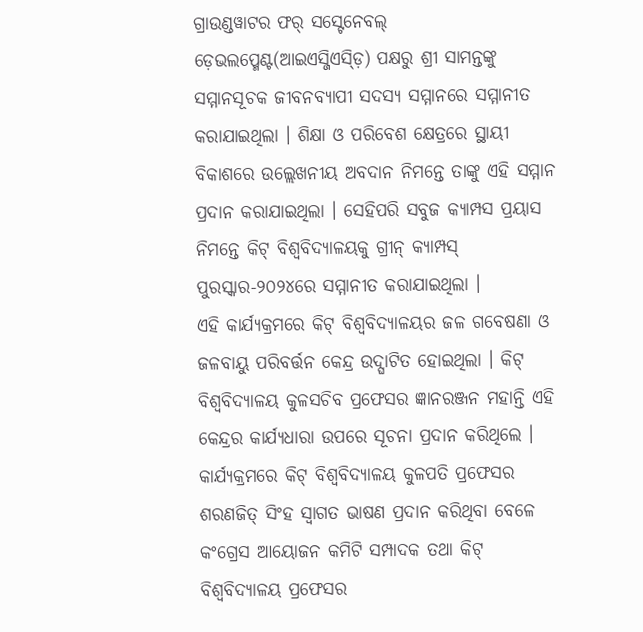ଗ୍ରାଉଣ୍ଡୱାଟର ଫର୍ ସସ୍ଟେନେବଲ୍ ଡ଼େଭଲପ୍ମେଣ୍ଟ(ଆଇଏସ୍ଜିଏସ୍ଡ଼ି) ପକ୍ଷରୁ ଶ୍ରୀ ସାମନ୍ତଙ୍କୁ ସମ୍ମାନସୂଚକ ଜୀବନବ୍ୟାପୀ ସଦସ୍ୟ ସମ୍ମାନରେ ସମ୍ମାନୀତ କରାଯାଇଥିଲା । ଶିକ୍ଷା ଓ ପରିବେଶ କ୍ଷେତ୍ରରେ ସ୍ଥାୟୀ ବିକାଶରେ ଉଲ୍ଲେଖନୀୟ ଅବଦାନ ନିମନ୍ତେ ତାଙ୍କୁ ଏହି ସମ୍ମାନ ପ୍ରଦାନ କରାଯାଇଥିଲା । ସେହିପରି ସବୁଜ କ୍ୟାମ୍ପସ ପ୍ରୟାସ ନିମନ୍ତେ କିଟ୍ ବିଶ୍ୱବିଦ୍ୟାଳୟକୁ ଗ୍ରୀନ୍ କ୍ୟାମ୍ପସ୍ ପୁରସ୍କାର-୨୦୨୪ରେ ସମ୍ମାନୀତ କରାଯାଇଥିଲା ।
ଏହି କାର୍ଯ୍ୟକ୍ରମରେ କିଟ୍ ବିଶ୍ୱବିଦ୍ୟାଳୟର ଜଳ ଗବେଷଣା ଓ ଜଳବାୟୁ ପରିବର୍ତ୍ତନ କେନ୍ଦ୍ର ଉଦ୍ଘାଟିତ ହୋଇଥିଲା । କିଟ୍ ବିଶ୍ୱବିଦ୍ୟାଳୟ କୁଳସଚିବ ପ୍ରଫେସର ଜ୍ଞାନରଞ୍ଜନ ମହାନ୍ତି ଏହି କେନ୍ଦ୍ରର କାର୍ଯ୍ୟଧାରା ଉପରେ ସୂଚନା ପ୍ରଦାନ କରିଥିଲେ । କାର୍ଯ୍ୟକ୍ରମରେ କିଟ୍ ବିଶ୍ୱବିଦ୍ୟାଳୟ କୁଳପତି ପ୍ରଫେସର ଶରଣଜିତ୍ ସିଂହ ସ୍ୱାଗତ ଭାଷଣ ପ୍ରଦାନ କରିଥିବା ବେଳେ କଂଗ୍ରେସ ଆୟୋଜନ କମିଟି ସମ୍ପାଦକ ତଥା କିଟ୍ ବିଶ୍ୱବିଦ୍ୟାଳୟ ପ୍ରଫେସର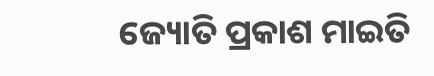ଜ୍ୟୋତି ପ୍ରକାଶ ମାଇତି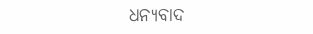ଧନ୍ୟବାଦ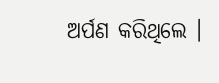ଅର୍ପଣ କରିଥିଲେ ।